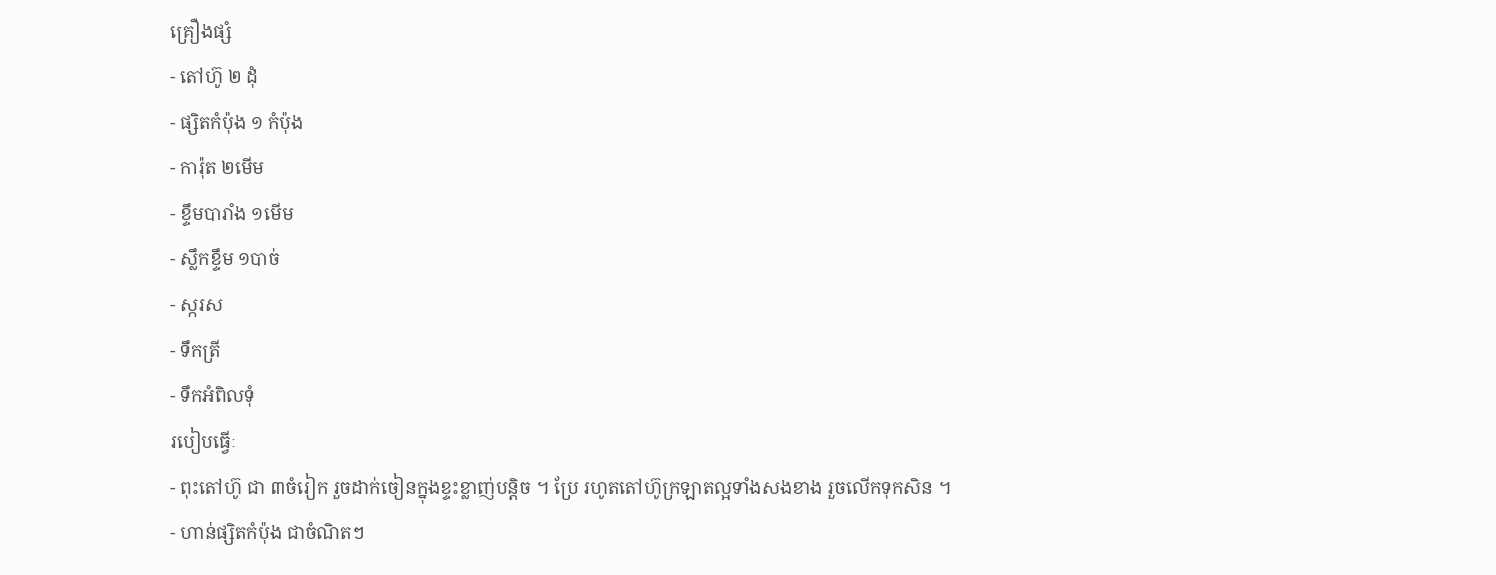គ្រឿងផ្សំ
- តៅហ៊ូ ២ ដុំ
- ផ្សិតកំប៉ុង ១ កំប៉ុង
- ការ៉ុត ២មើម
- ខ្ទឹមបារាំង ១មើម
- ស្លឹកខ្ទឹម ១បាច់
- ស្ករស
- ទឹកត្រី
- ទឹកអំពិលទុំ
របៀបធ្វើៈ
- ពុះតៅហ៊ូ ជា ៣ចំរៀក រួចដាក់ចៀនក្នុងខ្ទះខ្លាញ់បន្តិច ។ ប្រែ រហូតតៅហ៊ូក្រឡាតល្អទាំងសងខាង រួចលើកទុកសិន ។
- ហាន់ផ្សិតកំប៉ុង ជាចំណិតៗ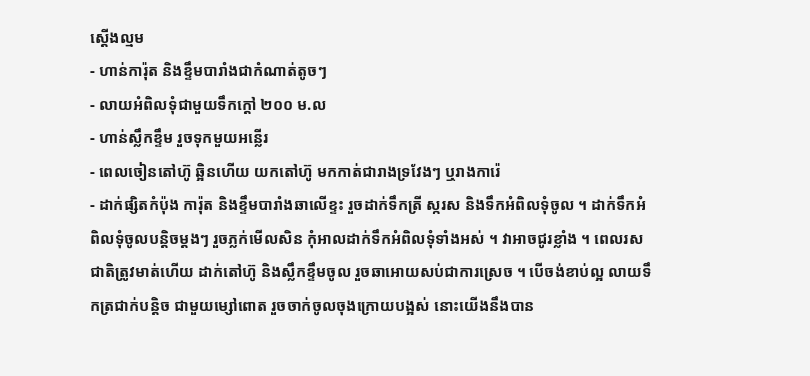ស្តើងល្មម
- ហាន់ការ៉ុត និងខ្ទឹមបារាំងជាកំណាត់តូចៗ
- លាយអំពិលទុំជាមួយទឹកក្តៅ ២០០ ម.ល
- ហាន់ស្លឹកខ្ទឹម រួចទុកមួយអន្លើរ
- ពេលចៀនតៅហ៊ូ ឆ្អិនហើយ យកតៅហ៊ូ មកកាត់ជារាងទ្រវែងៗ ឬរាងការ៉េ
- ដាក់ផ្សិតកំប៉ុង ការ៉ុត និងខ្ទឹមបារាំងឆាលើខ្ទះ រួចដាក់ទឹកត្រី ស្ករស និងទឹកអំពិលទុំចូល ។ ដាក់ទឹកអំពិលទុំចូលបន្តិចម្តងៗ រួចភ្លក់មើលសិន កំុអាលដាក់ទឹកអំពិលទុំទាំងអស់ ។ វាអាចជូរខ្លាំង ។ ពេលរសជាតិត្រូវមាត់ហើយ ដាក់តៅហ៊ូ និងស្លឹកខ្ទឹមចូល រួចឆាអោយសប់ជាការស្រេច ។ បើចង់ខាប់ល្អ លាយទឹកត្រជាក់បន្តិច ជាមួយម្សៅពោត រួចចាក់ចូលចុងក្រោយបង្អស់ នោះយើងនឹងបាន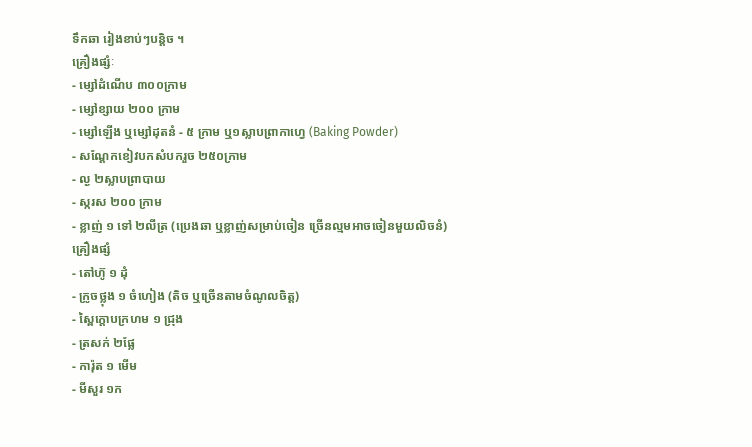ទឹកឆា រៀងខាប់ៗបន្តិច ។
គ្រឿងផ្សំៈ
- ម្សៅដំណើប ៣០០ក្រាម
- ម្សៅខ្សាយ ២០០ ក្រាម
- ម្សៅឡើង ឬម្សៅដុតនំ - ៥ ក្រាម ឬ១ស្លាបព្រាកាហ្វេ (Baking Powder)
- សណ្តែកខៀវបកសំបករួច ២៥០ក្រាម
- ល្ង ២ស្លាបព្រាបាយ
- ស្ករស ២០០ ក្រាម
- ខ្លាញ់ ១ ទៅ ២លីត្រ (ប្រេងឆា ឬខ្លាញ់សម្រាប់ចៀន ច្រើនល្មមអាចចៀនមួយលិចនំ)
គ្រឿងផ្សំ
- តៅហ៊ូ ១ ដុំ
- ក្រូចថ្លុង ១ ចំហៀង (តិច ឬច្រើនតាមចំណូលចិត្ត)
- ស្ពៃក្តោបក្រហម ១ ជ្រុង
- ត្រសក់ ២ផ្លែ
- ការ៉ុត ១ មើម
- មីសួរ ១ក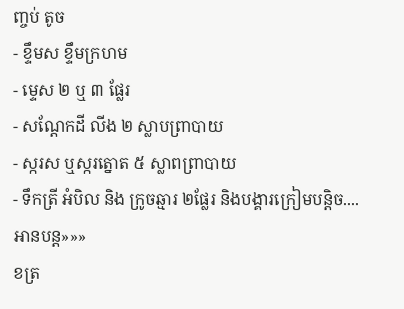ញ្ចប់ តូច
- ខ្ទឹមស ខ្ទឹមក្រហម
- ម្ទេស ២ ឬ ៣ ផ្លែរ
- សណ្តែកដី លីង ២ ស្លាបព្រាបាយ
- ស្ករស ឬស្ករត្នោត ៥ ស្លាពព្រាបាយ
- ទឹកត្រី អំបិល និង ក្រូចឆ្មារ ២ផ្លែរ និងបង្គារក្រៀមបន្តិច....អានបន្ត»»»
ខត្រ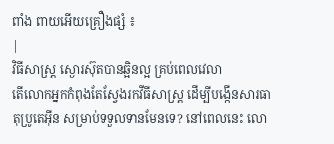ពាំង ពាយអើយគ្រឿងផ្សំ ៖
|
វិធីសាស្ត្រ ស្ងោរស៊ុតបានឆ្អិនល្អ គ្រប់ពេលវេលា
តើលោកអ្នកកំពុងតែស្វែងរកវីធីសាស្រ្ត ដើម្បីបង្កើនសារធាតុប្រូតេអ៊ីន សម្រាប់ទទួលទានមែនទេ? នៅពេលនេះ លោ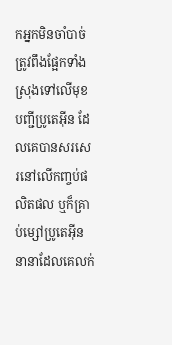កអ្នកមិនចាំបាច់ត្រូវពឹងផ្អែកទាំងស្រុងទៅលើមុខបញ្ជីប្រូតេអ៊ីន ដែលគេបានសរសេរនៅលើកញ្ចប់ផលិតផល ឬក៏គ្រាប់ម្សៅប្រូតេអ៊ីននានាដែលគេលក់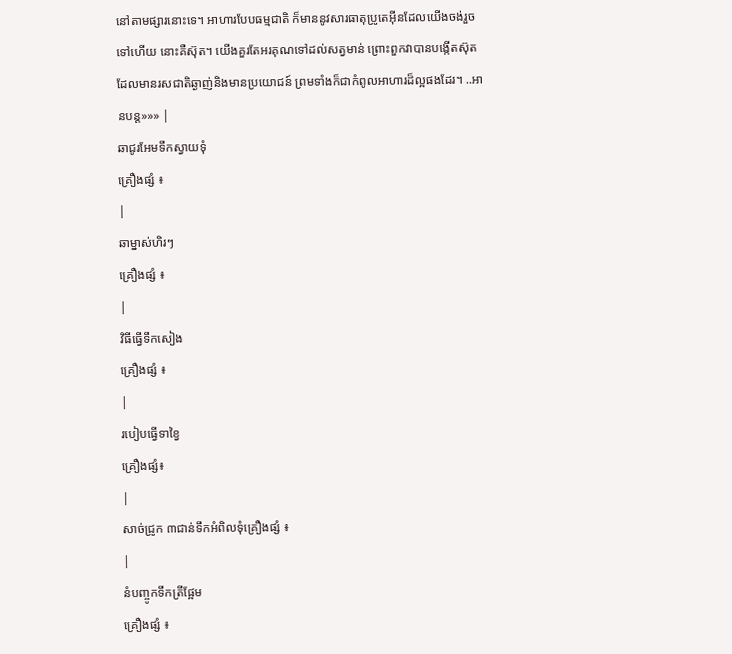នៅតាមផ្សារនោះទេ។ អាហារបែបធម្មជាតិ ក៏មាននូវសារធាតុប្រូតេអ៊ីនដែលយើងចង់រួចទៅហើយ នោះគឺស៊ុត។ យើងគួរតែអរគុណទៅដល់សត្វមាន់ ព្រោះពួកវាបានបង្កើតស៊ុតដែលមានរសជាតិឆ្ងាញ់និងមានប្រយោជន៍ ព្រមទាំងក៏ជាកំពូលអាហារដ៏ល្អផងដែរ។ ..អានបន្ត»»» |
ឆាជូរអែមទឹកស្វាយទុំ
គ្រឿងផ្សំ ៖
|
ឆាម្នាស់ហិរៗ
គ្រឿងផ្សំ ៖
|
វិធីធ្វើទឹកសៀង
គ្រឿងផ្សំ ៖
|
របៀបធ្វើទាខ្វៃ
គ្រឿងផ្សំ៖
|
សាច់ជ្រូក ៣ជាន់ទឹកអំពិលទុំគ្រឿងផ្សំ ៖
|
នំបញ្ចូកទឹកត្រីផ្អែម
គ្រឿងផ្សំ ៖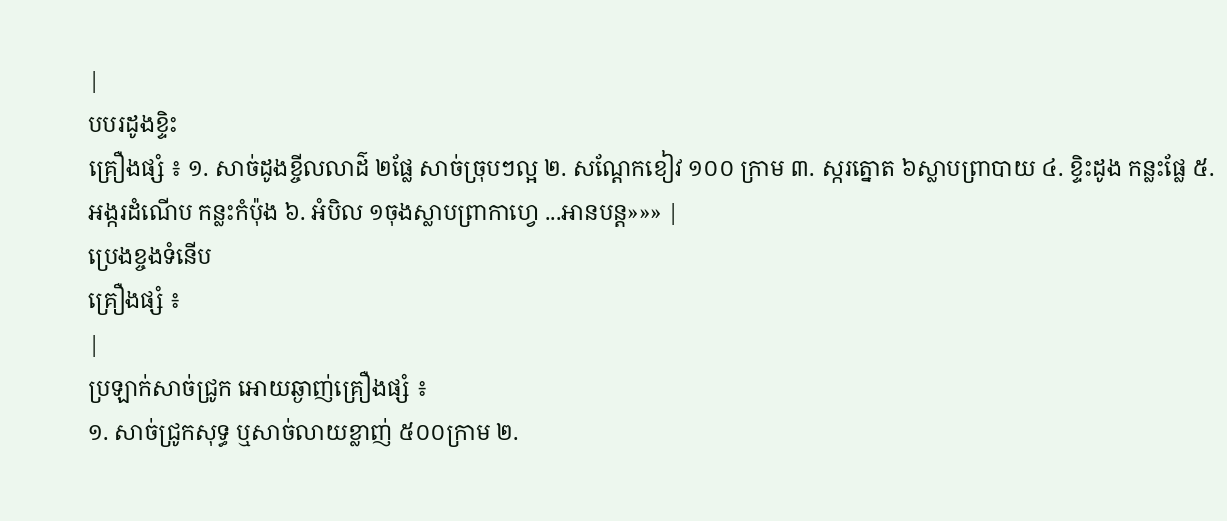|
បបរដូងខ្ទិះ
គ្រឿងផ្សំ ៖ ១. សាច់ដូងខ្ចីលលាដ៌ ២ផ្លែ សាច់ច្រុបៗល្អ ២. សណ្តែកខៀវ ១០០ ក្រាម ៣. ស្ករត្នោត ៦ស្លាបព្រាបាយ ៤. ខ្ទិះដូង កន្លះផ្លែ ៥. អង្ករដំណើប កន្លះកំប៉ុង ៦. អំបិល ១ចុងស្លាបព្រាកាហ្វេ ...អានបន្ត»»» |
ប្រេងខ្ចងទំនើប
គ្រឿងផ្សំ ៖
|
ប្រឡាក់សាច់ជ្រូក អោយឆ្ងាញ់គ្រឿងផ្សំ ៖
១. សាច់ជ្រូកសុទ្ធ ឬសាច់លាយខ្លាញ់ ៥០០ក្រាម ២.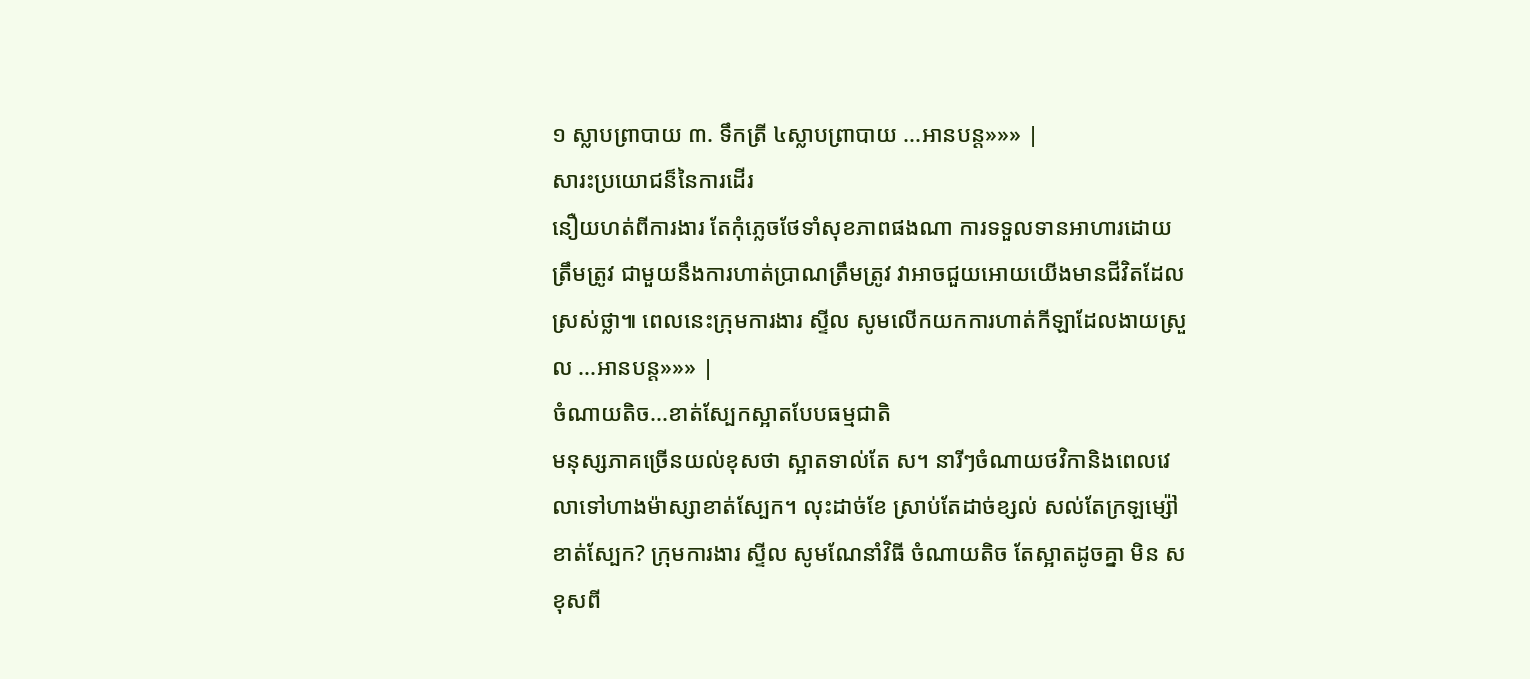១ ស្លាបព្រាបាយ ៣. ទឹកត្រី ៤ស្លាបព្រាបាយ ...អានបន្ត»»» |
សារះប្រយោជន៏នៃការដើរ
នឿយហត់ពីការងារ តែកុំភ្លេចថែទាំសុខភាពផងណា ការទទួលទានអាហារដោយត្រឹមត្រូវ ជាមួយនឹងការហាត់ប្រាណត្រឹមត្រូវ វាអាចជួយអោយយើងមានជីវិតដែលស្រស់ថ្លា៕ ពេលនេះក្រុមការងារ ស្ទីល សូមលើកយកការហាត់កីឡាដែលងាយស្រួល ...អានបន្ត»»» |
ចំណាយតិច...ខាត់ស្បែកស្អាតបែបធម្មជាតិ
មនុស្សភាគច្រើនយល់ខុសថា ស្អាតទាល់តែ ស។ នារីៗចំណាយថវិកានិងពេលវេលាទៅហាងម៉ាស្សាខាត់ស្បែក។ លុះដាច់ខែ ស្រាប់តែដាច់ខ្សល់ សល់តែក្រឡម្ស៉ៅខាត់ស្បែក? ក្រុមការងារ ស្ទីល សូមណែនាំវិធី ចំណាយតិច តែស្អាតដូចគ្នា មិន ស ខុសពី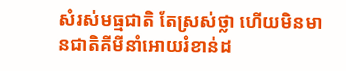សំរស់មធ្មជាតិ តែស្រស់ថ្លា ហើយមិនមានជាតិគីមីនាំអោយរំខាន់ដ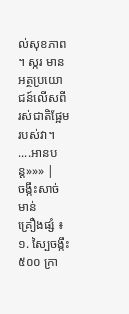ល់សុខភាព ។ ស្ករ មានអត្ថប្រយោជន៍លើសពីរស់ជាតិផ្អែមរបស់វា។ ....អានបន្ត»»» |
ចង្កឹះសាច់មាន់
គ្រឿងផ្សំ ៖ ១. ស្បៃចង្កឹះ ៥០០ ក្រា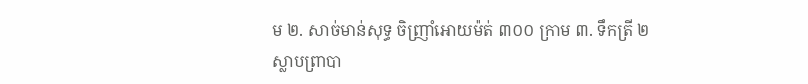ម ២. សាច់មាន់សុទ្ធ ចិញ្រាំអោយម៉ត់ ៣០០ ក្រាម ៣. ទឹកត្រី ២ស្លាបព្រាបា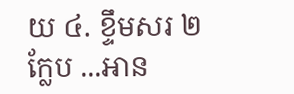យ ៤. ខ្ទឹមសរ ២ក្លែប ...អាន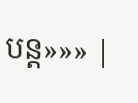បន្ត»»» |